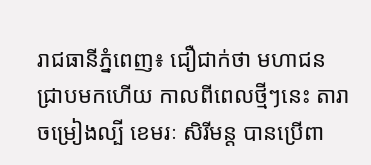រាជធានីភ្នំពេញ៖ ជឿជាក់ថា មហាជនជ្រាបមកហើយ កាលពីពេលថ្មីៗនេះ តារាចម្រៀងល្បី ខេមរៈ សិរីមន្ត បានប្រើពា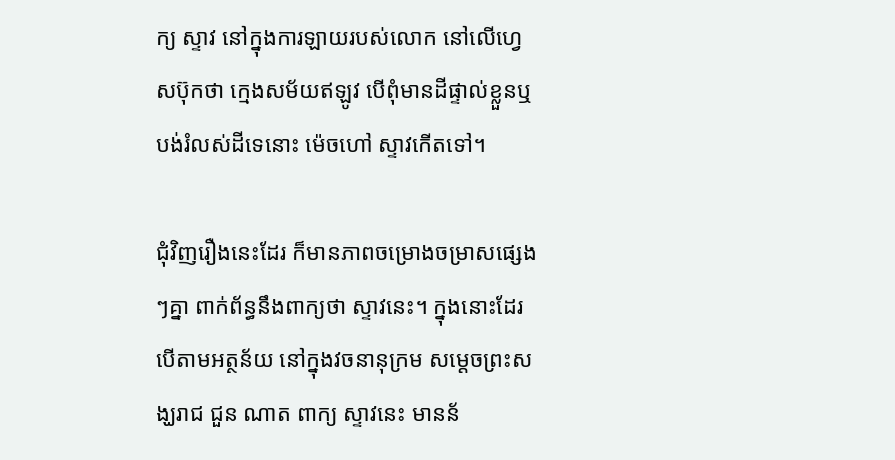ក្យ ស្ទាវ នៅក្នុងការឡាយរបស់លោក នៅលើហ្វេសប៊ុកថា ក្មេងសម័យឥឡូវ បើពុំមានដីផ្ទាល់ខ្លួនឬ បង់រំលស់ដីទេនោះ ម៉េចហៅ ស្ទាវកើតទៅ។

ជុំវិញរឿងនេះដែរ ក៏មានភាពចម្រោងចម្រាសផ្សេងៗគ្នា ពាក់ព័ន្ធនឹងពាក្យថា ស្ទាវនេះ។ ក្នុងនោះដែរ បើតាមអត្ថន័យ នៅក្នុងវចនានុក្រម សម្តេចព្រះសង្ឃរាជ ជួន ណាត ពាក្យ ស្ទាវនេះ មានន័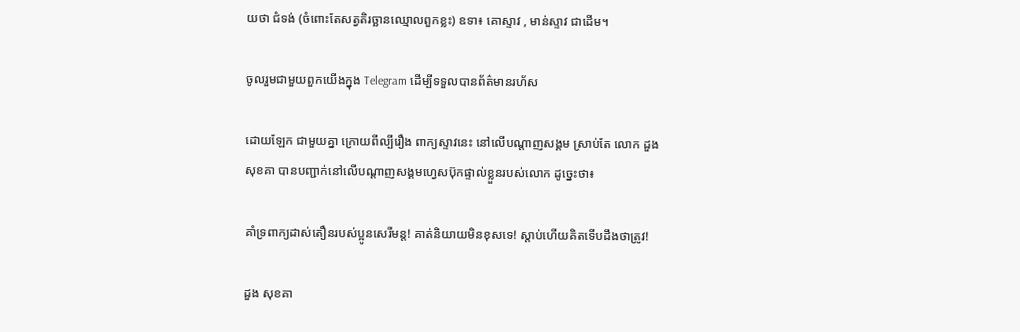យថា ជំទង់ (ចំពោះតែសត្វតិរច្ឆានឈ្មោលពួកខ្លះ) ឧទា៖ គោស្ទាវ , មាន់ស្ទាវ ជាដើម។

ចូលរួមជាមួយពួកយើងក្នុង Telegram ដើម្បីទទួលបានព័ត៌មានរហ័ស

ដោយឡែក ជាមួយគ្នា ក្រោយពីល្បីរឿង ពាក្យស្ទាវនេះ នៅលើបណ្តាញសង្គម ស្រាប់តែ លោក ដួង សុខគា បានបញ្ជាក់នៅលើបណ្តាញសង្គមហ្វេសប៊ុកផ្ទាល់ខ្លួនរបស់លោក ដូច្នេះថា៖

គាំទ្រពាក្យដាស់តឿនរបស់ប្អូនសេរីមន្ត! គាត់និយាយមិនខុសទេ! ស្តាប់ហើយគិតទើបដឹងថាត្រូវ!

ដួង សុខគា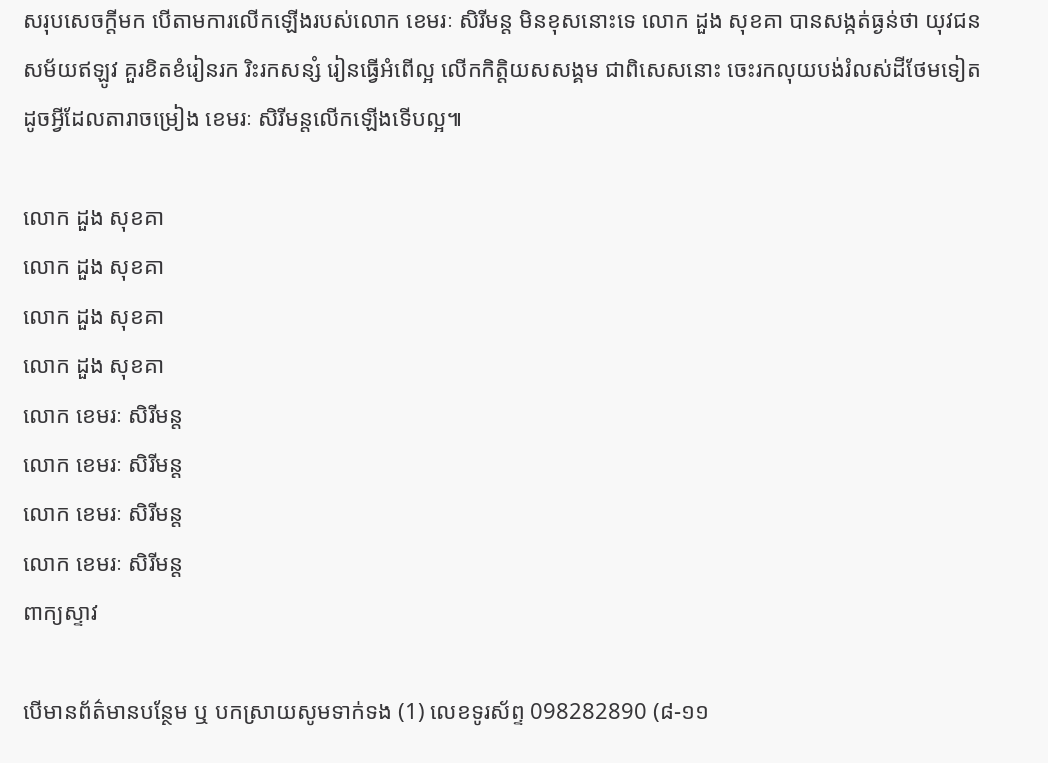សរុបសេចក្តីមក បើតាមការលើកឡើងរបស់លោក ខេមរៈ សិរីមន្ត មិនខុសនោះទេ លោក ដួង សុខគា បានសង្កត់ធ្ងន់ថា យុវជនសម័យឥឡូវ គួរខិតខំរៀនរក រិះរកសន្សំ រៀនធ្វើអំពើល្អ លើកកិត្តិយសសង្គម ជាពិសេសនោះ ចេះរកលុយបង់រំលស់ដីថែមទៀត ដូចអ្វីដែលតារាចម្រៀង ខេមរៈ សិរីមន្តលើកឡើងទើបល្អ៕

លោក ដួង សុខគា
លោក ដួង សុខគា
លោក ដួង សុខគា
លោក ដួង សុខគា
លោក ខេមរៈ សិរីមន្ត
លោក ខេមរៈ សិរីមន្ត
លោក ខេមរៈ សិរីមន្ត
លោក ខេមរៈ សិរីមន្ត
ពាក្យស្ទាវ

បើមានព័ត៌មានបន្ថែម ឬ បកស្រាយសូមទាក់ទង (1) លេខទូរស័ព្ទ 098282890 (៨-១១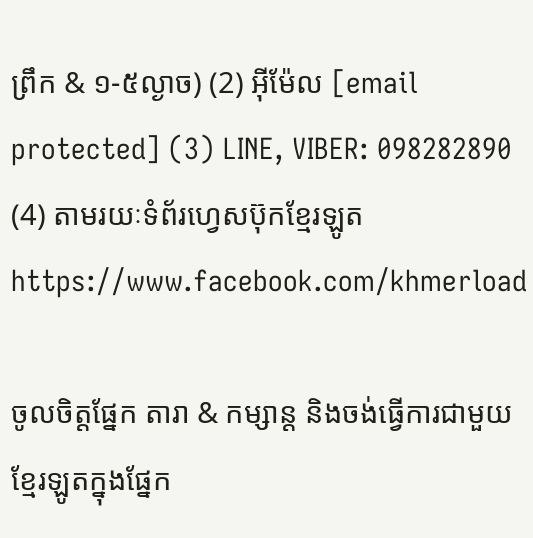ព្រឹក & ១-៥ល្ងាច) (2) អ៊ីម៉ែល [email protected] (3) LINE, VIBER: 098282890 (4) តាមរយៈទំព័រហ្វេសប៊ុកខ្មែរឡូត https://www.facebook.com/khmerload

ចូលចិត្តផ្នែក តារា & កម្សាន្ដ និងចង់ធ្វើការជាមួយខ្មែរឡូតក្នុងផ្នែក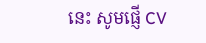នេះ សូមផ្ញើ CV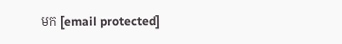មក [email protected]